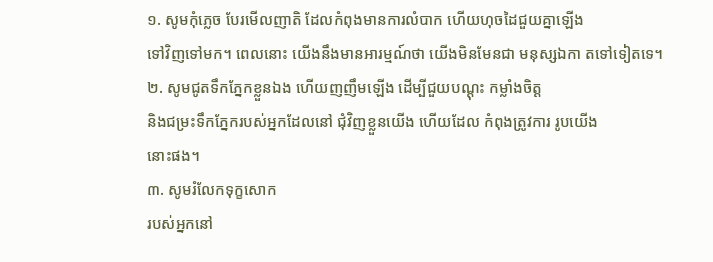១. សូមកុំភ្លេច បែរមើលញាតិ ដែលកំពុងមានការលំបាក ហើយហុចដៃជួយគ្នាឡើង
ទៅវិញទៅមក។ ពេលនោះ យើងនឹងមានអារម្មណ៍ថា យើងមិនមែនជា មនុស្សឯកា តទៅទៀតទេ។
២. សូមជូតទឹកភ្នែកខ្លួនឯង ហើយញញឹមឡើង ដើម្បីជួយបណ្តុះ កម្លាំងចិត្ត
និងជម្រះទឹកភ្នែករបស់អ្នកដែលនៅ ជុំវិញខ្លួនយើង ហើយដែល កំពុងត្រូវការ រូបយើង
នោះផង។
៣. សូមរំលែកទុក្ខសោក
របស់អ្នកនៅ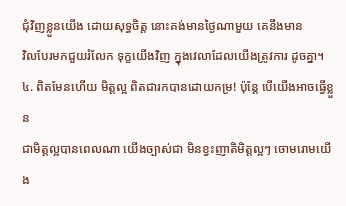ជុំវិញខ្លួនយើង ដោយសុទ្ធចិត្ត នោះគង់មានថ្ងៃណាមួយ គេនឹងមាន
វិលបែរមកជួយរំលែក ទុក្ខយើងវិញ ក្នុងវេលាដែលយើងត្រូវការ ដូចគ្នា។
៤. ពិតមែនហើយ មិត្តល្អ ពិតជារកបានដោយកម្រ! ប៉ុន្តែ បើយើងអាចធ្វើខ្លួន
ជាមិត្តល្អបានពេលណា យើងច្បាស់ជា មិនខ្វះញាតិមិត្តល្អៗ ចោមរោមយើង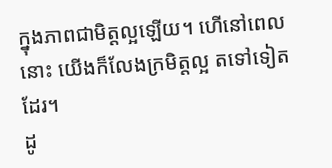ក្នុងភាពជាមិត្តល្អឡើយ។ ហើនៅពេលនោះ យើងក៏លែងក្រមិត្តល្អ តទៅទៀតដែរ។
ដូ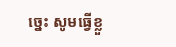ច្នេះ សូមធ្វើខ្លួ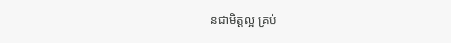នជាមិត្តល្អ គ្រប់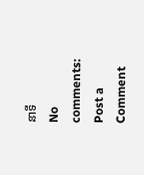នាទី
No comments:
Post a Comment